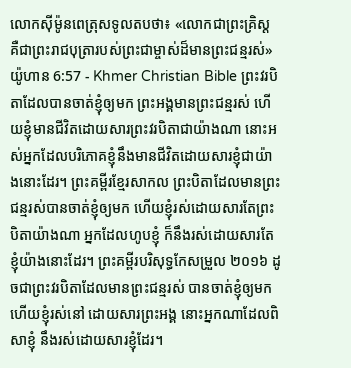លោកស៊ីម៉ូនពេត្រុសទូលតបថា៖ «លោកជាព្រះគ្រិស្ដ គឺជាព្រះរាជបុត្រារបស់ព្រះជាម្ចាស់ដ៏មានព្រះជន្មរស់»
យ៉ូហាន 6:57 - Khmer Christian Bible ព្រះវរបិតាដែលបានចាត់ខ្ញុំឲ្យមក ព្រះអង្គមានព្រះជន្មរស់ ហើយខ្ញុំមានជីវិតដោយសារព្រះវរបិតាជាយ៉ាងណា នោះអស់អ្នកដែលបរិភោគខ្ញុំនឹងមានជីវិតដោយសារខ្ញុំជាយ៉ាងនោះដែរ។ ព្រះគម្ពីរខ្មែរសាកល ព្រះបិតាដែលមានព្រះជន្មរស់បានចាត់ខ្ញុំឲ្យមក ហើយខ្ញុំរស់ដោយសារតែព្រះបិតាយ៉ាងណា អ្នកដែលហូបខ្ញុំ ក៏នឹងរស់ដោយសារតែខ្ញុំយ៉ាងនោះដែរ។ ព្រះគម្ពីរបរិសុទ្ធកែសម្រួល ២០១៦ ដូចជាព្រះវរបិតាដែលមានព្រះជន្មរស់ បានចាត់ខ្ញុំឲ្យមក ហើយខ្ញុំរស់នៅ ដោយសារព្រះអង្គ នោះអ្នកណាដែលពិសាខ្ញុំ នឹងរស់ដោយសារខ្ញុំដែរ។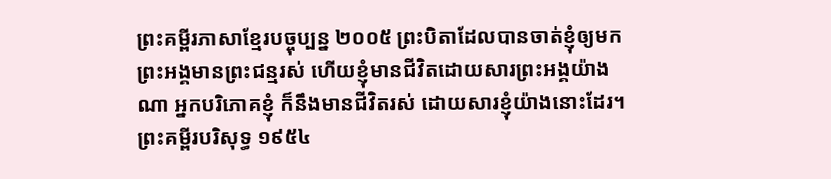ព្រះគម្ពីរភាសាខ្មែរបច្ចុប្បន្ន ២០០៥ ព្រះបិតាដែលបានចាត់ខ្ញុំឲ្យមក ព្រះអង្គមានព្រះជន្មរស់ ហើយខ្ញុំមានជីវិតដោយសារព្រះអង្គយ៉ាងណា អ្នកបរិភោគខ្ញុំ ក៏នឹងមានជីវិតរស់ ដោយសារខ្ញុំយ៉ាងនោះដែរ។ ព្រះគម្ពីរបរិសុទ្ធ ១៩៥៤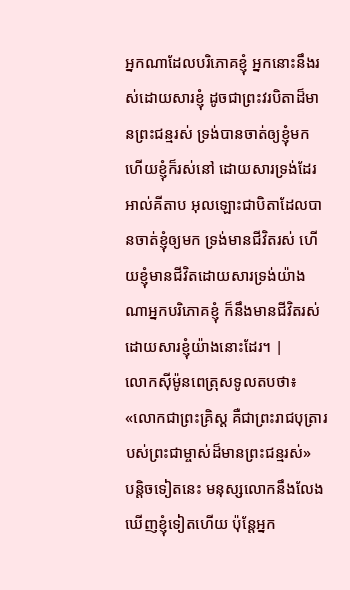អ្នកណាដែលបរិភោគខ្ញុំ អ្នកនោះនឹងរស់ដោយសារខ្ញុំ ដូចជាព្រះវរបិតាដ៏មានព្រះជន្មរស់ ទ្រង់បានចាត់ឲ្យខ្ញុំមក ហើយខ្ញុំក៏រស់នៅ ដោយសារទ្រង់ដែរ អាល់គីតាប អុលឡោះជាបិតាដែលបានចាត់ខ្ញុំឲ្យមក ទ្រង់មានជីវិតរស់ ហើយខ្ញុំមានជីវិតដោយសារទ្រង់យ៉ាងណាអ្នកបរិភោគខ្ញុំ ក៏នឹងមានជីវិតរស់ ដោយសារខ្ញុំយ៉ាងនោះដែរ។ |
លោកស៊ីម៉ូនពេត្រុសទូលតបថា៖ «លោកជាព្រះគ្រិស្ដ គឺជាព្រះរាជបុត្រារបស់ព្រះជាម្ចាស់ដ៏មានព្រះជន្មរស់»
បន្តិចទៀតនេះ មនុស្សលោកនឹងលែងឃើញខ្ញុំទៀតហើយ ប៉ុន្តែអ្នក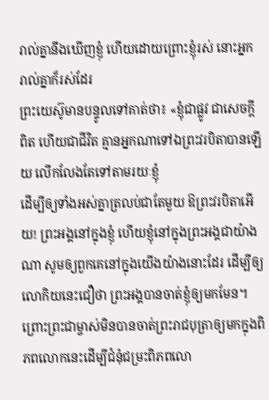រាល់គ្នានឹងឃើញខ្ញុំ ហើយដោយព្រោះខ្ញុំរស់ នោះអ្នករាល់គ្នាក៏រស់ដែរ
ព្រះយេស៊ូមានបន្ទូលទៅគាត់ថា៖ «ខ្ញុំជាផ្លូវ ជាសេចក្ដីពិត ហើយជាជីវិត គ្មានអ្នកណាទៅឯព្រះវរបិតាបានឡើយ លើកលែងតែទៅតាមរយៈខ្ញុំ
ដើម្បីឲ្យទាំងអស់គ្នាត្រលប់ជាតែមួយ ឱព្រះវរបិតាអើយ! ព្រះអង្គនៅក្នុងខ្ញុំ ហើយខ្ញុំនៅក្នុងព្រះអង្គជាយ៉ាងណា សូមឲ្យពួកគេនៅក្នុងយើងយ៉ាងនោះដែរ ដើម្បីឲ្យលោកិយនេះជឿថា ព្រះអង្គបានចាត់ខ្ញុំឲ្យមកមែន។
ព្រោះព្រះជាម្ចាស់មិនបានចាត់ព្រះរាជបុត្រាឲ្យមកក្នុងពិភពលោកនេះដើម្បីជំនុំជម្រះពិភពលោ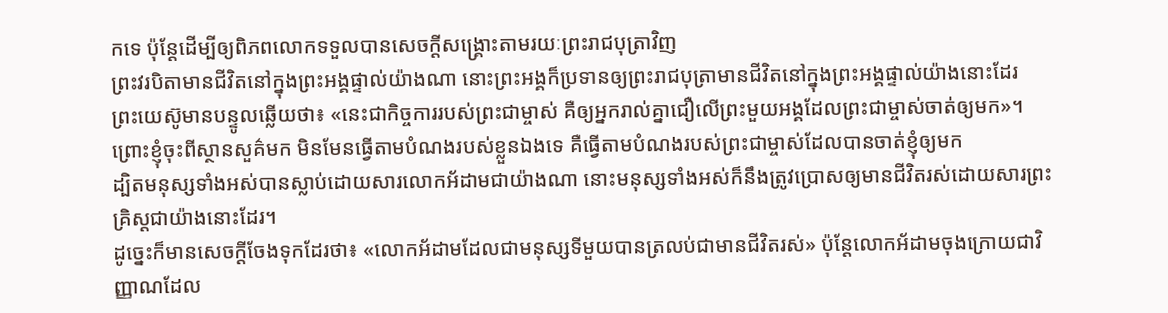កទេ ប៉ុន្ដែដើម្បីឲ្យពិភពលោកទទួលបានសេចក្ដីសង្គ្រោះតាមរយៈព្រះរាជបុត្រាវិញ
ព្រះវរបិតាមានជីវិតនៅក្នុងព្រះអង្គផ្ទាល់យ៉ាងណា នោះព្រះអង្គក៏ប្រទានឲ្យព្រះរាជបុត្រាមានជីវិតនៅក្នុងព្រះអង្គផ្ទាល់យ៉ាងនោះដែរ
ព្រះយេស៊ូមានបន្ទូលឆ្លើយថា៖ «នេះជាកិច្ចការរបស់ព្រះជាម្ចាស់ គឺឲ្យអ្នករាល់គ្នាជឿលើព្រះមួយអង្គដែលព្រះជាម្ចាស់ចាត់ឲ្យមក»។
ព្រោះខ្ញុំចុះពីស្ថានសួគ៌មក មិនមែនធ្វើតាមបំណងរបស់ខ្លួនឯងទេ គឺធ្វើតាមបំណងរបស់ព្រះជាម្ចាស់ដែលបានចាត់ខ្ញុំឲ្យមក
ដ្បិតមនុស្សទាំងអស់បានស្លាប់ដោយសារលោកអ័ដាមជាយ៉ាងណា នោះមនុស្សទាំងអស់ក៏នឹងត្រូវប្រោសឲ្យមានជីវិតរស់ដោយសារព្រះគ្រិស្ដជាយ៉ាងនោះដែរ។
ដូច្នេះក៏មានសេចក្ដីចែងទុកដែរថា៖ «លោកអ័ដាមដែលជាមនុស្សទីមួយបានត្រលប់ជាមានជីវិតរស់» ប៉ុន្ដែលោកអ័ដាមចុងក្រោយជាវិញ្ញាណដែល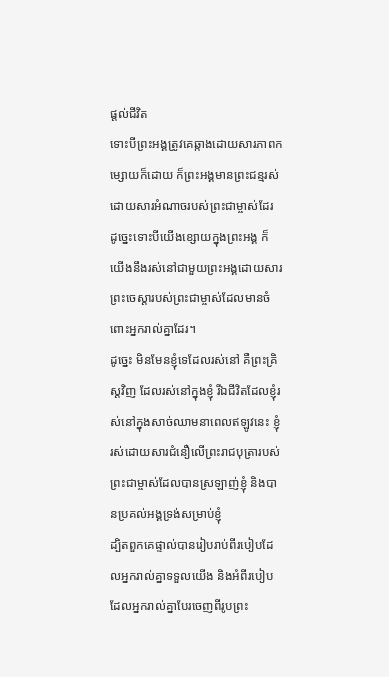ផ្ដល់ជីវិត
ទោះបីព្រះអង្គត្រូវគេឆ្កាងដោយសារភាពកម្សោយក៏ដោយ ក៏ព្រះអង្គមានព្រះជន្មរស់ដោយសារអំណាចរបស់ព្រះជាម្ចាស់ដែរ ដូច្នេះទោះបីយើងខ្សោយក្នុងព្រះអង្គ ក៏យើងនឹងរស់នៅជាមួយព្រះអង្គដោយសារព្រះចេស្ដារបស់ព្រះជាម្ចាស់ដែលមានចំពោះអ្នករាល់គ្នាដែរ។
ដូច្នេះ មិនមែនខ្ញុំទេដែលរស់នៅ គឺព្រះគ្រិស្ដវិញ ដែលរស់នៅក្នុងខ្ញុំ រីឯជីវិតដែលខ្ញុំរស់នៅក្នុងសាច់ឈាមនាពេលឥឡូវនេះ ខ្ញុំរស់ដោយសារជំនឿលើព្រះរាជបុត្រារបស់ព្រះជាម្ចាស់ដែលបានស្រឡាញ់ខ្ញុំ និងបានប្រគល់អង្គទ្រង់សម្រាប់ខ្ញុំ
ដ្បិតពួកគេផ្ទាល់បានរៀបរាប់ពីរបៀបដែលអ្នករាល់គ្នាទទួលយើង និងអំពីរបៀបដែលអ្នករាល់គ្នាបែរចេញពីរូបព្រះ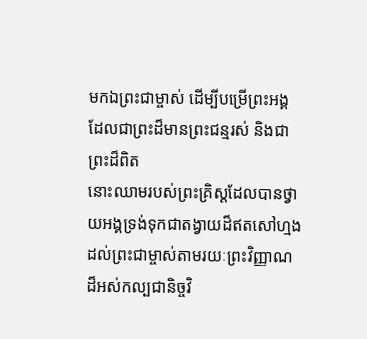មកឯព្រះជាម្ចាស់ ដើម្បីបម្រើព្រះអង្គដែលជាព្រះដ៏មានព្រះជន្មរស់ និងជាព្រះដ៏ពិត
នោះឈាមរបស់ព្រះគ្រិស្ដដែលបានថ្វាយអង្គទ្រង់ទុកជាតង្វាយដ៏ឥតសៅហ្មងដល់ព្រះជាម្ចាស់តាមរយៈព្រះវិញ្ញាណដ៏អស់កល្បជានិច្ចវិ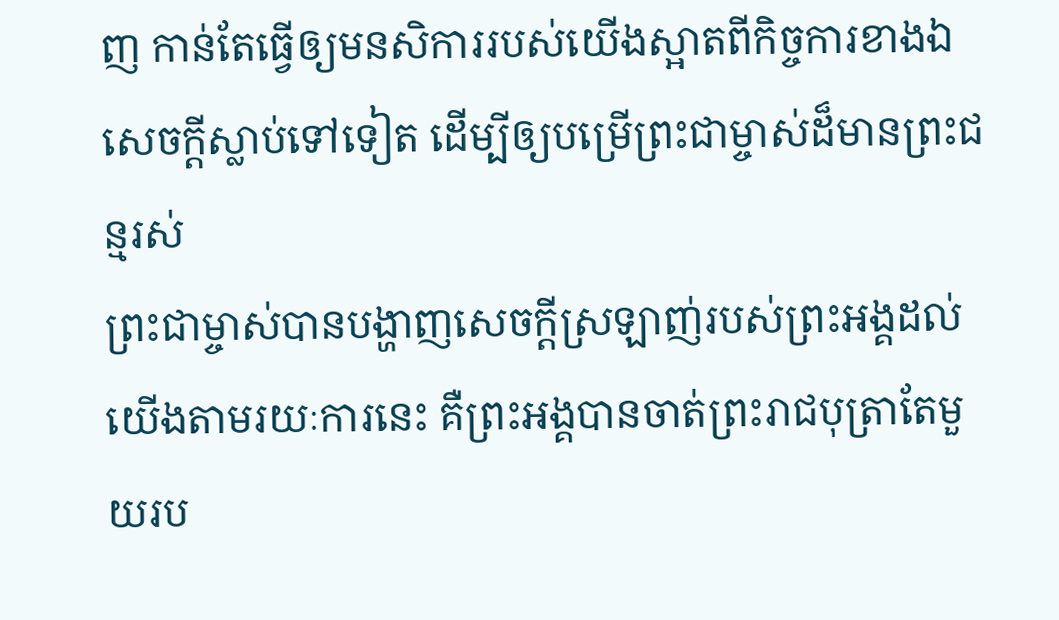ញ កាន់តែធ្វើឲ្យមនសិការរបស់យើងស្អាតពីកិច្ចការខាងឯសេចក្ដីស្លាប់ទៅទៀត ដើម្បីឲ្យបម្រើព្រះជាម្ចាស់ដ៏មានព្រះជន្មរស់
ព្រះជាម្ចាស់បានបង្ហាញសេចក្ដីស្រឡាញ់របស់ព្រះអង្គដល់យើងតាមរយៈការនេះ គឺព្រះអង្គបានចាត់ព្រះរាជបុត្រាតែមួយរប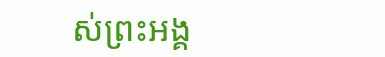ស់ព្រះអង្គ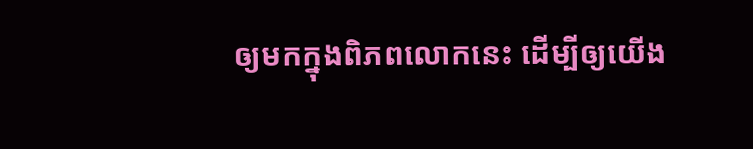ឲ្យមកក្នុងពិភពលោកនេះ ដើម្បីឲ្យយើង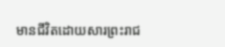មានជីវិតដោយសារព្រះរាជ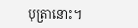បុត្រានោះ។